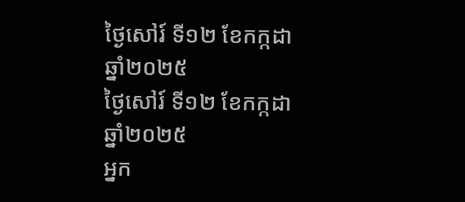ថ្ងៃសៅរ៍ ទី១២ ខែកក្កដា ឆ្នាំ២០២៥
ថ្ងៃសៅរ៍ ទី១២ ខែកក្កដា ឆ្នាំ២០២៥
អ្នក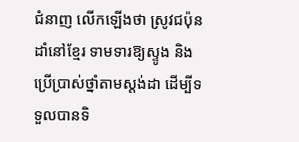ជំនាញ លើកឡើងថា ស្រូវជប៉ុន ដាំនៅខ្មែរ ទាមទារឱ្យស្ទូង និងប្រើប្រាស់ថ្នាំតាមស្តង់ដា ដើម្បីទទួលបានទិ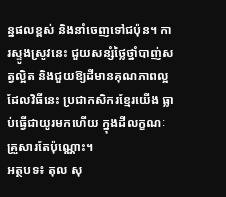ន្នផលខ្ពស់ និងនាំចេញទៅជប៉ុន។ ការស្ទូងស្រូវនេះ ជួយសន្សំថ្លៃថ្នាំបាញ់សត្វល្អិត និងជួយឱ្យដីមានគុណភាពល្អ ដែលវិធីនេះ ប្រជាកសិករខ្មែរយើង ធ្លាប់ធ្វើជាយូរមកហើយ ក្នុងដីលក្ខណៈគ្រួសារតែប៉ុណ្ណោះ។
អត្ថបទ៖ តុល សុ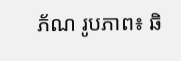ភ័ណ រូបភាព៖ ឆិ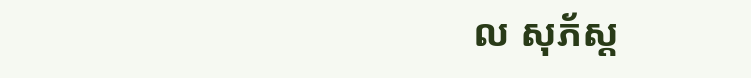ល សុភ័ស្ត